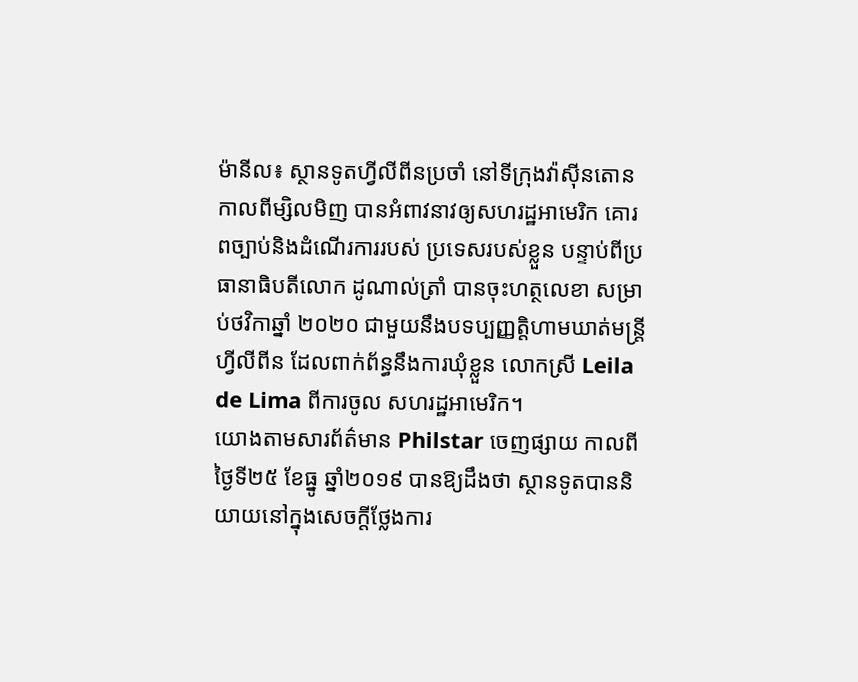ម៉ានីល៖ ស្ថានទូតហ្វីលីពីនប្រចាំ នៅទីក្រុងវ៉ាស៊ីនតោនកាលពីម្សិលមិញ បានអំពាវនាវឲ្យសហរដ្ឋអាមេរិក គោរពច្បាប់និងដំណើរការរបស់ ប្រទេសរបស់ខ្លួន បន្ទាប់ពីប្រធានាធិបតីលោក ដូណាល់ត្រាំ បានចុះហត្ថលេខា សម្រាប់ថវិកាឆ្នាំ ២០២០ ជាមួយនឹងបទប្បញ្ញត្តិហាមឃាត់មន្រ្តីហ្វីលីពីន ដែលពាក់ព័ន្ធនឹងការឃុំខ្លួន លោកស្រី Leila de Lima ពីការចូល សហរដ្ឋអាមេរិក។
យោងតាមសារព័ត៌មាន Philstar ចេញផ្សាយ កាលពីថ្ងៃទី២៥ ខែធ្នូ ឆ្នាំ២០១៩ បានឱ្យដឹងថា ស្ថានទូតបាននិយាយនៅក្នុងសេចក្តីថ្លែងការ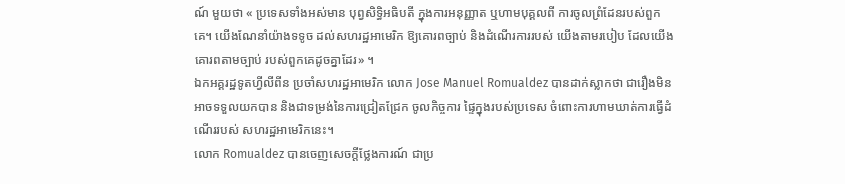ណ៍ មួយថា « ប្រទេសទាំងអស់មាន បុព្វសិទ្ធិអធិបតី ក្នុងការអនុញ្ញាត ឬហាមបុគ្គលពី ការចូលព្រំដែនរបស់ពួកគេ។ យើងណែនាំយ៉ាងទទូច ដល់សហរដ្ឋអាមេរិក ឱ្យគោរពច្បាប់ និងដំណើរការរបស់ យើងតាមរបៀប ដែលយើងគោរពតាមច្បាប់ របស់ពួកគេដូចគ្នាដែរ» ។
ឯកអគ្គរដ្ឋទូតហ្វីលីពីន ប្រចាំសហរដ្ឋអាមេរិក លោក Jose Manuel Romualdez បានដាក់ស្លាកថា ជារឿងមិនអាចទទួលយកបាន និងជាទម្រង់នៃការជ្រៀតជ្រែក ចូលកិច្ចការ ផ្ទៃក្នុងរបស់ប្រទេស ចំពោះការហាមឃាត់ការធ្វើដំណើររបស់ សហរដ្ឋអាមេរិកនេះ។
លោក Romualdez បានចេញសេចក្តីថ្លែងការណ៍ ជាប្រ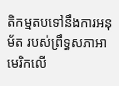តិកម្មតបទៅនឹងការអនុម័ត របស់ព្រឹទ្ធសភាអាមេរិកលើ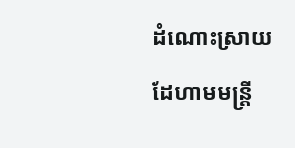ដំណោះស្រាយ ដែហាមមន្រ្តី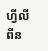ហ្វីលីពីន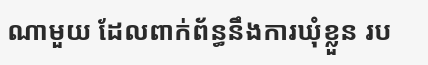ណាមួយ ដែលពាក់ព័ន្ធនឹងការឃុំខ្លួន រប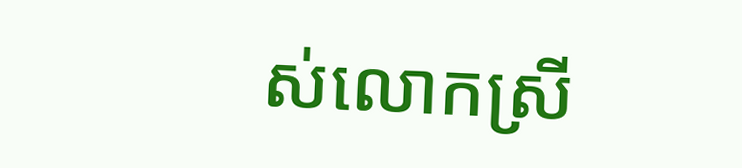ស់លោកស្រី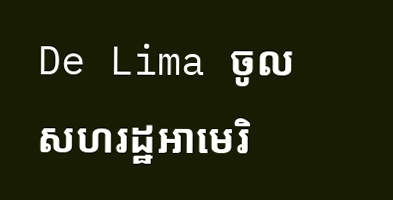De Lima ចូលសហរដ្ឋអាមេរិ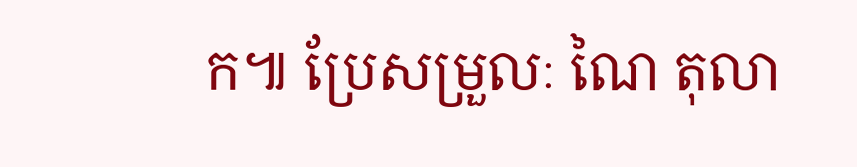ក៕ ប្រែសម្រួលៈ ណៃ តុលា